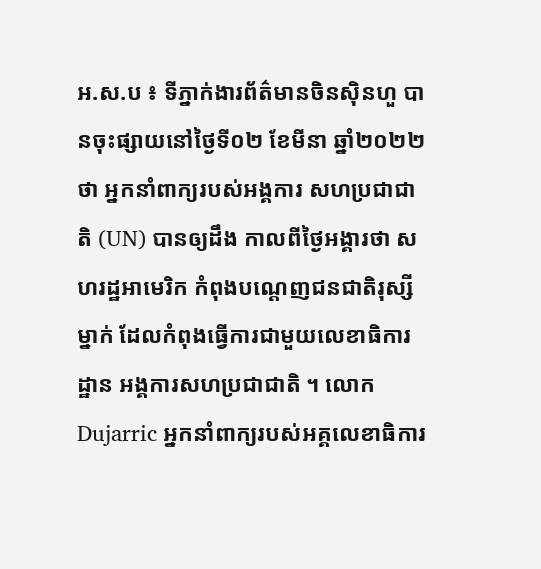អ.ស.ប ៖ ទីភ្នាក់ងារព័ត៌មានចិនស៊ិនហួ បានចុះផ្សាយនៅថ្ងៃទី០២ ខែមីនា ឆ្នាំ២០២២ថា អ្នកនាំពាក្យរបស់អង្គការ សហប្រជាជាតិ (UN) បានឲ្យដឹង កាលពីថ្ងៃអង្គារថា សហរដ្ឋអាមេរិក កំពុងបណ្តេញជនជាតិរុស្សីម្នាក់ ដែលកំពុងធ្វើការជាមួយលេខាធិការដ្ឋាន អង្គការសហប្រជាជាតិ ។ លោក Dujarric អ្នកនាំពាក្យរបស់អគ្គលេខាធិការ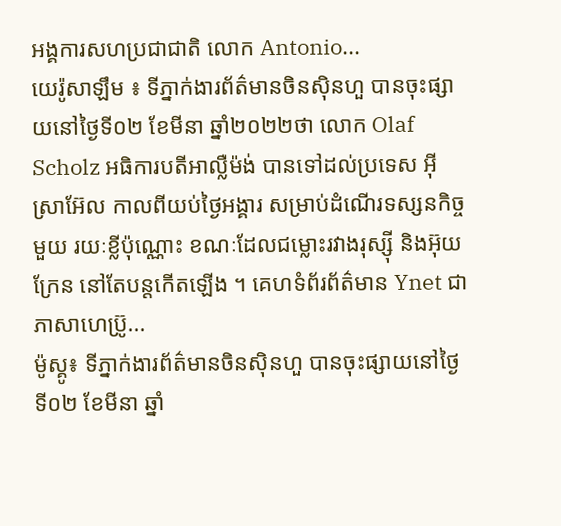អង្គការសហប្រជាជាតិ លោក Antonio...
យេរ៉ូសាឡឹម ៖ ទីភ្នាក់ងារព័ត៌មានចិនស៊ិនហួ បានចុះផ្សាយនៅថ្ងៃទី០២ ខែមីនា ឆ្នាំ២០២២ថា លោក Olaf Scholz អធិការបតីអាល្លឺម៉ង់ បានទៅដល់ប្រទេស អ៊ីស្រាអ៊ែល កាលពីយប់ថ្ងៃអង្គារ សម្រាប់ដំណើរទស្សនកិច្ចមួយ រយៈខ្លីប៉ុណ្ណោះ ខណៈដែលជម្លោះរវាងរុស្ស៊ី និងអ៊ុយក្រែន នៅតែបន្តកើតឡើង ។ គេហទំព័រព័ត៌មាន Ynet ជាភាសាហេប្រ៊ូ...
ម៉ូស្គូ៖ ទីភ្នាក់ងារព័ត៌មានចិនស៊ិនហួ បានចុះផ្សាយនៅថ្ងៃទី០២ ខែមីនា ឆ្នាំ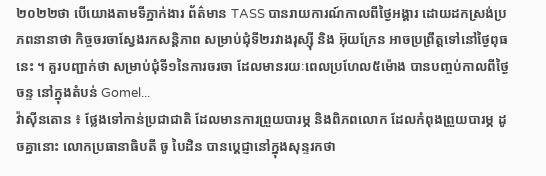២០២២ថា បើយោងតាមទីភ្នាក់ងារ ព័ត៌មាន TASS បានរាយការណ៍កាលពីថ្ងៃអង្គារ ដោយដកស្រង់ប្រភពនានាថា កិច្ចចរចាស្វែងរកសន្តិភាព សម្រាប់ជុំទី២រវាងរុស្ស៊ី និង អ៊ុយក្រែន អាចប្រព្រឹត្តទៅនៅថ្ងៃពុធនេះ ។ គួរបញ្ជាក់ថា សម្រាប់ជុំទី១នៃការចរចា ដែលមានរយៈពេលប្រហែល៥ម៉ោង បានបញ្ចប់កាលពីថ្ងៃចន្ទ នៅក្នុងតំបន់ Gomel...
វ៉ាស៊ីនតោន ៖ ថ្លែងទៅកាន់ប្រជាជាតិ ដែលមានការព្រួយបារម្ភ និងពិភពលោក ដែលកំពុងព្រួយបារម្ភ ដូចគ្នានោះ លោកប្រធានាធិបតី ចូ បៃដិន បានប្តេជ្ញានៅក្នុងសុន្ទរកថា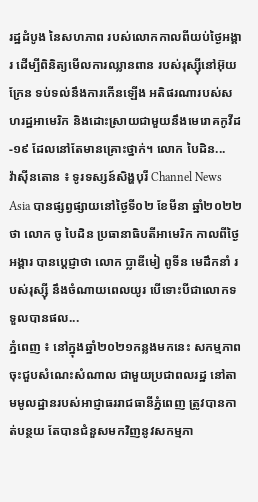រដ្ឋដំបូង នៃសហភាព របស់លោកកាលពីយប់ថ្ងៃអង្គារ ដើម្បីពិនិត្យមើលការឈ្លានពាន របស់រុស្ស៊ីនៅអ៊ុយក្រែន ទប់ទល់នឹងការកើនឡើង អតិផរណារបស់សហរដ្ឋអាមេរិក និងដោះស្រាយជាមួយនឹងមេរោគកូវីដ-១៩ ដែលនៅតែមានគ្រោះថ្នាក់។ លោក បៃដិន...
វ៉ាស៊ីនតោន ៖ ទូរទស្សន៍សិង្ហបុរី Channel News Asia បានផ្សព្វផ្សាយនៅថ្ងៃទី០២ ខែមីនា ឆ្នាំ២០២២ថា លោក ចូ បៃដិន ប្រធានាធិបតីអាមេរិក កាលពីថ្ងៃអង្គារ បានប្តេជ្ញាថា លោក ប្លាឌីមៀ ពូទីន មេដឹកនាំ របស់រុស្ស៊ី នឹងចំណាយពេលយូរ បើទោះបីជាលោកទទួលបានផល...
ភ្នំពេញ ៖ នៅក្នុងឆ្នាំ២០២១កន្លងមកនេះ សកម្មភាពចុះជួបសំណេះសំណាល ជាមួយប្រជាពលរដ្ឋ នៅតាមមូលដ្ឋានរបស់អាជ្ញាធររាជធានីភ្នំពេញ ត្រូវបានកាត់បន្ថយ តែបានជំនួសមកវិញនូវសកម្មភា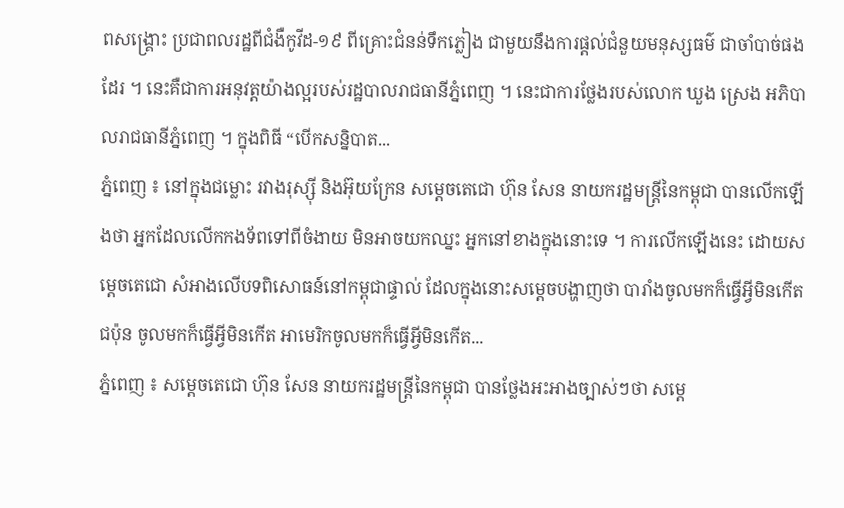ពសង្គ្រោះ ប្រជាពលរដ្ឋពីជំងឺកូវីដ-១៩ ពីគ្រោះជំនន់ទឹកភ្លៀង ជាមួយនឹងការផ្ដល់ជំនួយមនុស្សធម៌ ជាចាំបាច់ផងដែរ ។ នេះគឺជាការអនុវត្តយ៉ាងល្អរបស់រដ្ឋបាលរាជធានីភ្នំពេញ ។ នេះជាការថ្លែងរបស់លោក ឃួង ស្រេង អភិបាលរាជធានីភ្នំពេញ ។ ក្នុងពិធី “បើកសន្និបាត...
ភ្នំពេញ ៖ នៅក្នុងជម្លោះ រវាងរុស្ស៊ី និងអ៊ុយក្រែន សម្ដេចតេជោ ហ៊ុន សែន នាយករដ្ឋមន្រ្តីនៃកម្ពុជា បានលើកឡើងថា អ្នកដែលលើកកងទ័ពទៅពីចំងាយ មិនអាចយកឈ្នះ អ្នកនៅខាងក្នុងនោះទេ ។ ការលើកឡើងនេះ ដោយសម្ដេចតេជោ សំអាងលើបទពិសោធន៍នៅកម្ពុជាផ្ទាល់ ដែលក្នុងនោះសម្ដេចបង្ហាញថា បារាំងចូលមកក៏ធ្វើអ្វីមិនកើត ជប៉ុន ចូលមកក៏ធ្វើអ្វីមិនកើត អាមេរិកចូលមកក៏ធ្វើអ្វីមិនកើត...
ភ្នំពេញ ៖ សម្ដេចតេជោ ហ៊ុន សែន នាយករដ្ឋមន្ត្រីនៃកម្ពុជា បានថ្លែងអះអាងច្បាស់ៗថា សម្ដេ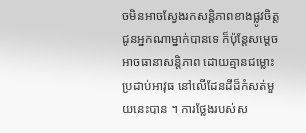ចមិនអាចស្វែងរកសន្តិភាពខាងផ្លូវចិត្ត ជូនអ្នកណាម្នាក់បានទេ ក៏ប៉ុន្តែសម្ដេចអាចធានាសន្តិភាព ដោយគ្មានជម្លោះប្រដាប់អាវុធ នៅលើដែនដីដ៏កំសត់មួយនេះបាន ។ ការថ្លែងរបស់ស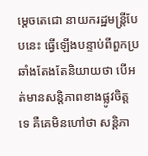ម្ដេចតេជោ នាយករដ្ឋមន្ត្រីបែបនេះ ធ្វើឡើងបន្ទាប់ពីពួកប្រឆាំងតែងតែនិយាយថា បើអត់មានសន្តិភាពខាងផ្លូវចិត្តទេ គឺគេមិនហៅថា សន្តិភា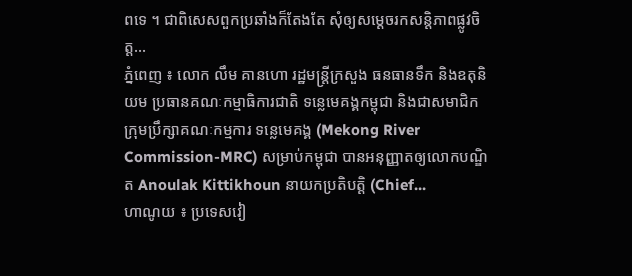ពទេ ។ ជាពិសេសពួកប្រឆាំងក៏តែងតែ សុំឲ្យសម្ដេចរកសន្តិភាពផ្លូវចិត្ត...
ភ្នំពេញ ៖ លោក លឹម គានហោ រដ្ឋមន្រ្តីក្រសួង ធនធានទឹក និងឧតុនិយម ប្រធានគណៈកម្មាធិការជាតិ ទន្លេមេគង្គកម្ពុជា និងជាសមាជិក ក្រុមប្រឹក្សាគណៈកម្មការ ទន្លេមេគង្គ (Mekong River Commission-MRC) សម្រាប់កម្ពុជា បានអនុញ្ញាតឲ្យលោកបណ្ឌិត Anoulak Kittikhoun នាយកប្រតិបត្តិ (Chief...
ហាណូយ ៖ ប្រទេសវៀ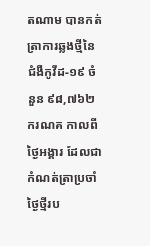តណាម បានកត់ត្រាការឆ្លងថ្មីនៃជំងឺកូវីដ-១៩ ចំនួន ៩៨,៧៦២ករណគ កាលពីថ្ងៃអង្គារ ដែលជាកំណត់ត្រាប្រចាំថ្ងៃថ្មីរប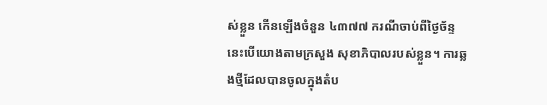ស់ខ្លួន កើនឡើងចំនួន ៤៣៧៧ ករណីចាប់ពីថ្ងៃច័ន្ទ នេះបើយោងតាមក្រសួង សុខាភិបាលរបស់ខ្លួន។ ការឆ្លងថ្មីដែលបានចូលក្នុងតំប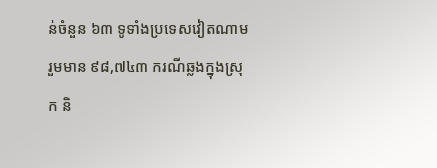ន់ចំនួន ៦៣ ទូទាំងប្រទេសវៀតណាម រួមមាន ៩៨,៧៤៣ ករណីឆ្លងក្នុងស្រុក និ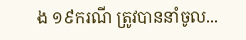ង ១៩ករណី ត្រូវបាននាំចូល...